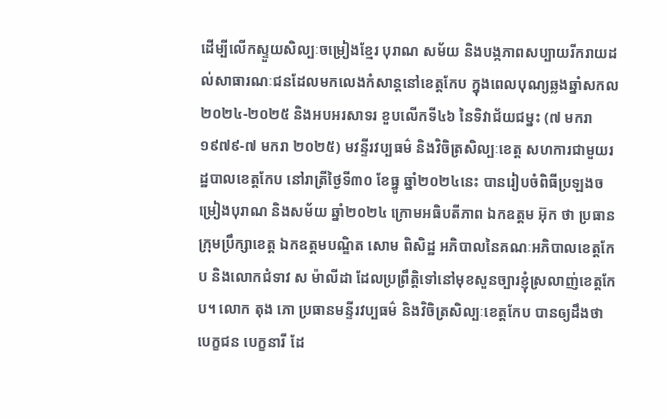ដើម្បីលើកស្ទួយសិល្បៈចម្រៀងខ្មែរ បុរាណ សម័យ និងបង្កភាពសប្បាយរីករាយដល់សាធារណៈជនដែលមកលេងកំសាន្តនៅខេត្តកែប ក្នុងពេលបុណ្យឆ្លងឆ្នាំសកល ២០២៤-២០២៥ និងអបអរសាទរ ខួបលើកទី៤៦ នៃទិវាជ័យជម្នះ (៧ មករា ១៩៧៩-៧ មករា ២០២៥) មវន្ទីរវប្បធម៌ និងវិចិត្រសិល្បៈខេត្ត សហការជាមួយរដ្ឋបាលខេត្តកែប នៅរាត្រីថ្ងៃទី៣០ ខែធ្នូ ឆ្នាំ២០២៤នេះ បានរៀបចំពិធីប្រឡងចម្រៀងបុរាណ និងសម័យ ឆ្នាំ២០២៤ ក្រោមអធិបតីភាព ឯកឧត្តម អ៊ុក ថា ប្រធានក្រុមប្រឹក្សាខេត្ត ឯកឧត្តមបណ្ឌិត សោម ពិសិដ្ឋ អភិបាលនៃគណៈអភិបាលខេត្តកែប និងលោកជំទាវ ស ម៉ាលីដា ដែលប្រព្រឹត្តិទៅនៅមុខសួនច្បារខ្ញុំស្រលាញ់ខេត្តកែប។ លោក តុង ភោ ប្រធានមន្ទីរវប្បធម៌ និងវិចិត្រសិល្បៈខេត្តកែប បានឲ្យដឹងថា បេក្ខជន បេក្ខនារី ដែ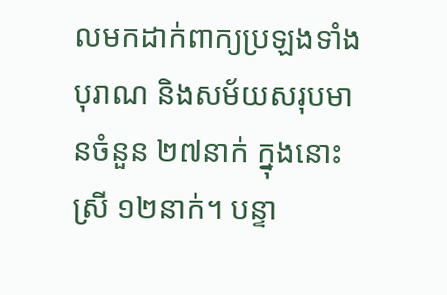លមកដាក់ពាក្យប្រឡងទាំងបុរាណ និងសម័យសរុបមានចំនួន ២៧នាក់ ក្នុងនោះស្រី ១២នាក់។ បន្ទា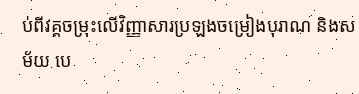ប់ពីវគ្គចម្រុះលើវិញ្ញាសារប្រឡងចម្រៀងបុរាណ និងសម័យ បេ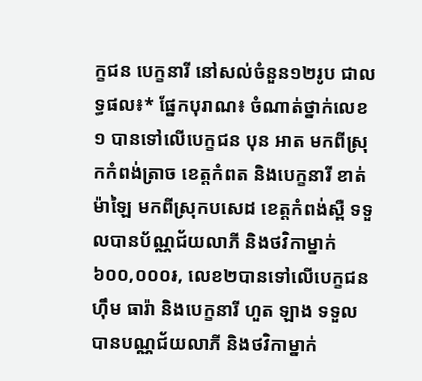ក្ខជន បេក្ខនារី នៅសល់ចំនួន១២រូប ជាលទ្ធផល៖* ផ្នែកបុរាណ៖ ចំណាត់ថ្នាក់លេខ១ បានទៅលើបេក្ខជន បុន អាត មកពីស្រុកកំពង់ត្រាច ខេត្តកំពត និងបេក្ខនារី ខាត់ ម៉ាឡៃ មកពីស្រុកបសេដ ខេត្តកំពង់ស្ពឺ ទទួលបានប័ណ្ណជ័យលាភី និងថវិកាម្នាក់ ៦០០,០០០៛, លេខ២បានទៅលើបេក្ខជន ហ៊ឹម ធារ៉ា និងបេក្ខនារី ហួត ឡាង ទទួលបានបណ្ណជ័យលាភី និងថវិកាម្នាក់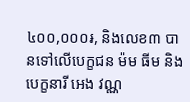៤០០,០០០៛, និងលេខ៣ បានទៅលើបេក្ខជន ម៉ម ធីម និងបេក្ខនារី អេង វណ្ណ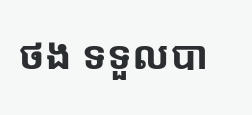ថង ទទួលបា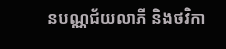នបណ្ណជ័យលាភី និងថវិកា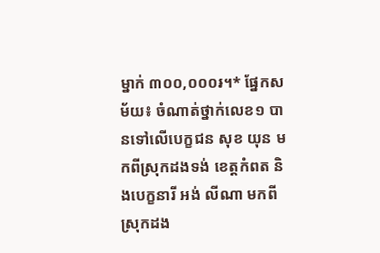ម្នាក់ ៣០០,០០០៛។* ផ្នែកសម័យ៖ ចំណាត់ថ្នាក់លេខ១ បានទៅលើបេក្ខជន សុខ យុន មកពីស្រុកដងទង់ ខេត្តកំពត និងបេក្ខនារី អង់ លីណា មកពីស្រុកដង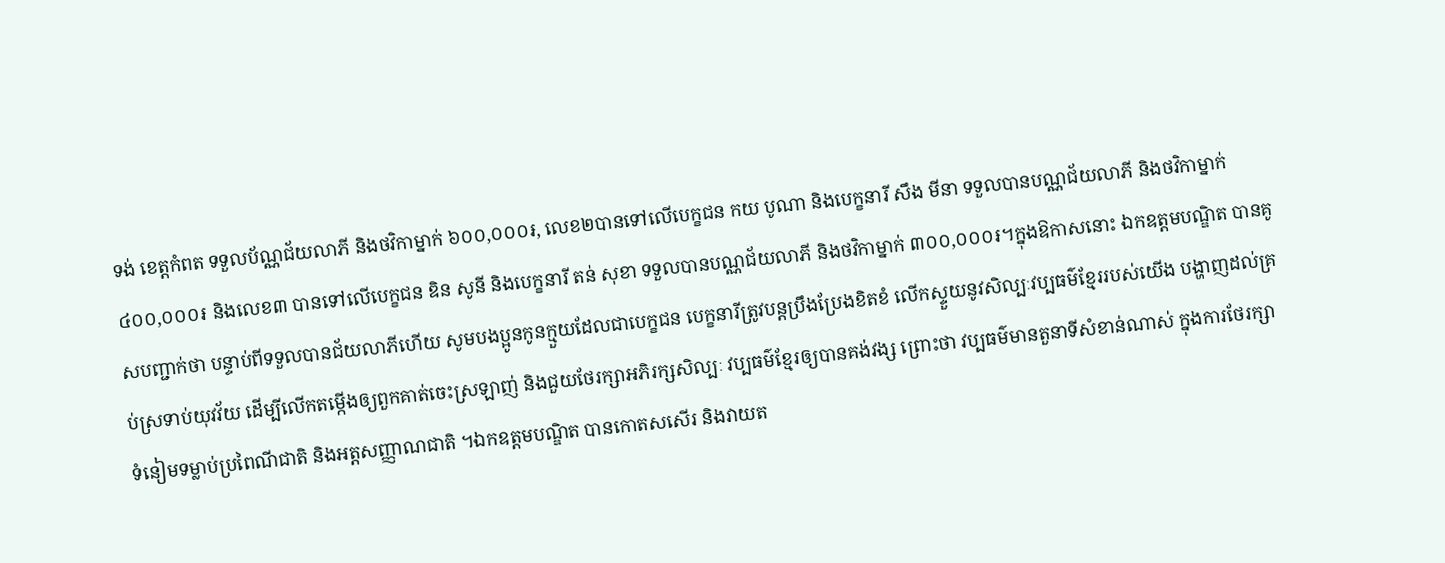ទង់ ខេត្តកំពត ទទួលប័ណ្ណជ័យលាភី និងថវិកាម្នាក់ ៦០០,០០០៛, លេខ២បានទៅលើបេក្ខជន កយ បូណា និងបេក្ខនារី សឹង មីនា ទទួលបានបណ្ណជ័យលាភី និងថវិកាម្នាក់ ៤០០,០០០៛ និងលេខ៣ បានទៅលើបេក្ខជន ឌិន សូនី និងបេក្ខនារី តន់ សុខា ទទួលបានបណ្ណជ័យលាភី និងថវិកាម្នាក់ ៣០០,០០០៛។ក្នុងឱកាសនោះ ឯកឧត្តមបណ្ឌិត បានគូសបញ្ជាក់ថា បន្ទាប់ពីទទួលបានជ័យលាភីហើយ សូមបងប្អូនកូនក្មួយដែលជាបេក្ខជន បេក្ខនារីត្រូវបន្តប្រឹងប្រែងខិតខំ លើកស្ទួយនូវសិល្បៈវប្បធម៌ខ្មែររបស់យើង បង្ហាញដល់គ្រប់ស្រទាប់យុវវ័យ ដើម្បីលើកតម្កើងឲ្យពួកគាត់ចេះស្រឡាញ់ និងជួយថែរក្សាអភិរក្សសិល្បៈ វប្បធម៌ខ្មែរឲ្យបានគង់វង្ស ព្រោះថា វប្បធម៌មានតួនាទីសំខាន់ណាស់ ក្នុងការថែរក្សាទំនៀមទម្លាប់ប្រពៃណីជាតិ និងអត្តសញ្ញាណជាតិ ។ឯកឧត្តមបណ្ឌិត បានកោតសសើរ និងវាយត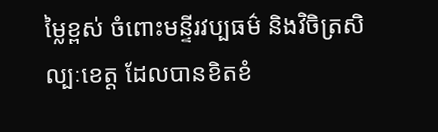ម្លៃខ្ពស់ ចំពោះមន្ទីរវប្បធម៌ និងវិចិត្រសិល្បៈខេត្ត ដែលបានខិតខំ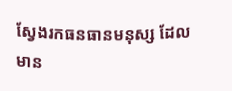ស្វែងរកធនធានមនុស្ស ដែលមាន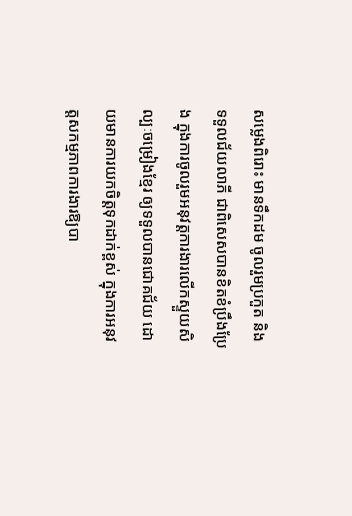សម្លេងពិរោះ មានទឹកដម ចូលរួមប្រកួត និងទទួលជ័យលាភី ជាពិសេសបានខិតខំប្រឹងប្រែង ក្នុងការចូលរួមអនុវត្តការងារលើកស្ទួយសិល្បៈចម្រៀងខ្មែរ ឲ្យទទួលបានជោគជ័យ ដោយមានការយកចិត្តទុកដាក់ខ្ពស់ ក្នុងការអនុវត្តសកម្មភាពការងារឱ្យបា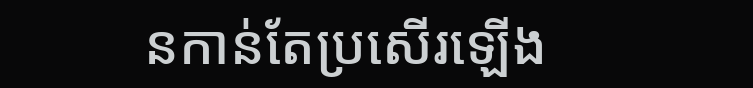នកាន់តែប្រសើរឡើង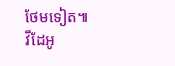ថែមទៀត៕
វីដែអូ